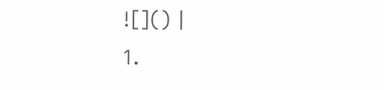![]() |
1.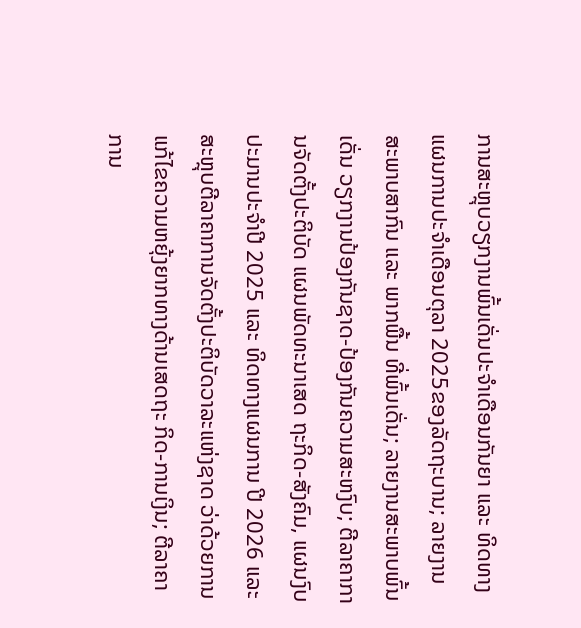ການສະຫຼຸບວຽກງານພົ້ນເດັ່ນປະຈໍາເດືອນກັນຍາ ແລະ ທິດທາງແຜນການປະຈໍາເດືອນຕຸລາ 2025ຂອງລັດຖະບານ; ລາຍງານສະພາບສາກົນ ແລະ ພາກພື້ນ ທີ່ພົ້ນເດັ່ນ; ລາຍງານສະພາບພົ້ນເດັ່ນ ວຽກງານປ້ອງກັນຊາດ-ປ້ອງກັນຄວາມສະຫງົບ; ຕີລາຄາການຈັດຕັ້ງປະຕິບັດ ແຜນພັດທະນາເສດ ຖະກິດ-ສັງຄົມ, ແຜນງົບປະມານປະຈໍາປີ 2025 ແລະ ທິດທາງແຜນການ ປີ 2026 ແລະ ສະຫຼຸບຕີລາຄາການຈັດຕັ້ງປະຕິບັດວາລະແຫ່ງຊາດ ວ່າດ້ວຍການແກ້ໄຂຄວາມຫຍຸ້ງຍາກທາງດ້ານເສດຖະ ກິດ-ການເງິນ; ຕີລາຄາການ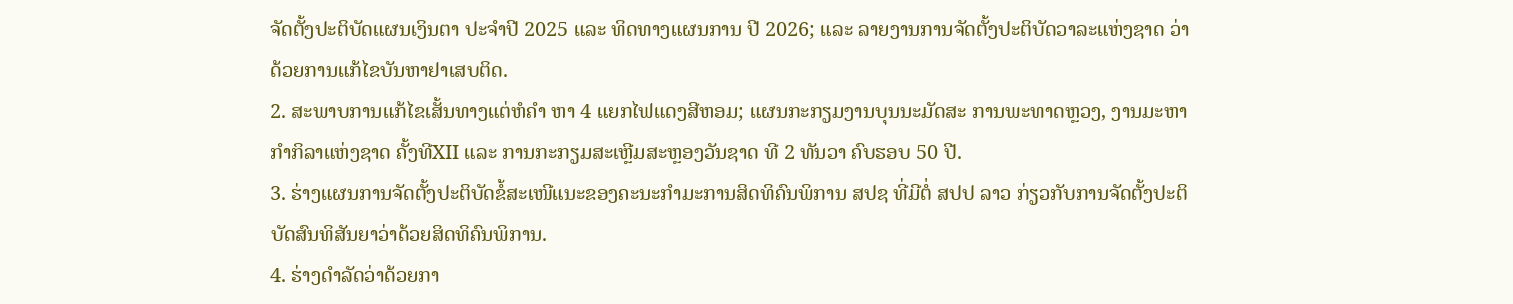ຈັດຕັ້ງປະຕິບັດແຜນເງິນຕາ ປະຈໍາປີ 2025 ແລະ ທິດທາງແຜນການ ປີ 2026; ແລະ ລາຍງານການຈັດຕັ້ງປະຕິບັດວາລະແຫ່ງຊາດ ວ່າດ້ວຍການແກ້ໄຂບັນຫາຢາເສບຕິດ.
2. ສະພາບການແກ້ໄຂເສັ້ນທາງແຕ່ຫໍຄໍາ ຫາ 4 ແຍກໄຟແດງສີຫອມ; ແຜນກະກຽມງານບຸນນະມັດສະ ການພະທາດຫຼວງ, ງານມະຫາກໍາກິລາແຫ່ງຊາດ ຄັ້ງທີXII ແລະ ການກະກຽມສະເຫຼີມສະຫຼອງວັນຊາດ ທີ 2 ທັນວາ ຄົບຮອບ 50 ປີ.
3. ຮ່າງແຜນການຈັດຕັ້ງປະຕິບັດຂໍ້ສະເໜີແນະຂອງຄະນະກໍາມະການສິດທິຄົນພິການ ສປຊ ທີ່ມີຕໍ່ ສປປ ລາວ ກ່ຽວກັບການຈັດຕັ້ງປະຕິບັດສົນທິສັນຍາວ່າດ້ວຍສິດທິຄົນພິການ.
4. ຮ່າງດໍາລັດວ່າດ້ວຍກາ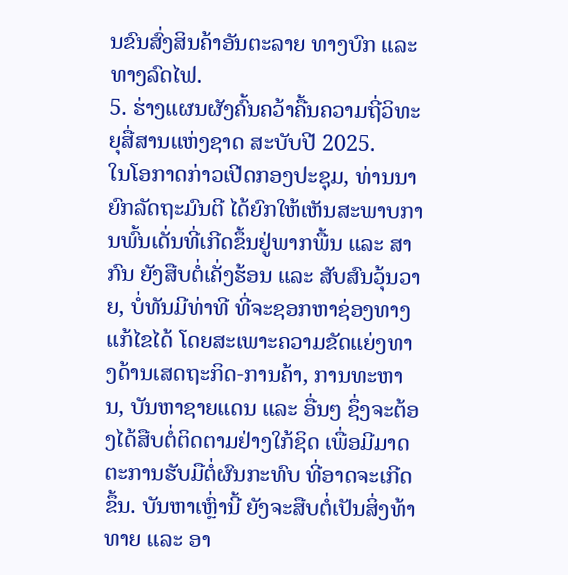ນຂົນສົ່ງສິນຄ້າອັນຕະລາຍ ທາງບົກ ແລະ ທາງລົດໄຟ.
5. ຮ່າງແຜນຜັງຄົ້ນຄວ້າຄື້ນຄວາມຖີ່ວິທະຍຸສື່ສານແຫ່ງຊາດ ສະບັບປີ 2025.
ໃນໂອກາດກ່າວເປີດກອງປະຊຸມ, ທ່ານນາຍົກລັດຖະມົນຕີ ໄດ້ຍົກໃຫ້ເຫັນສະພາບການພົ້ນເດັ່ນທີ່ເກີດຂຶ້ນຢູ່ພາກພື້ນ ແລະ ສາກົນ ຍັງສືບຕໍ່ເຄັ່ງຮ້ອນ ແລະ ສັບສົນວຸ້ນວາຍ, ບໍ່ທັນມີທ່າທີ ທີ່ຈະຊອກຫາຊ່ອງທາງແກ້ໄຂໄດ້ ໂດຍສະເພາະຄວາມຂັດແຍ່ງທາງດ້ານເສດຖະກິດ-ການຄ້າ, ການທະຫານ, ບັນຫາຊາຍແດນ ແລະ ອື່ນໆ ຊຶ່ງຈະຕ້ອງໄດ້ສືບຕໍ່ຕິດຕາມຢ່າງໃກ້ຊິດ ເພື່ອມີມາດຕະການຮັບມືຕໍ່ຜົນກະທົບ ທີ່ອາດຈະເກີດຂຶ້ນ. ບັນຫາເຫຼົ່ານີ້ ຍັງຈະສືບຕໍ່ເປັນສິ່ງທ້າທາຍ ແລະ ອາ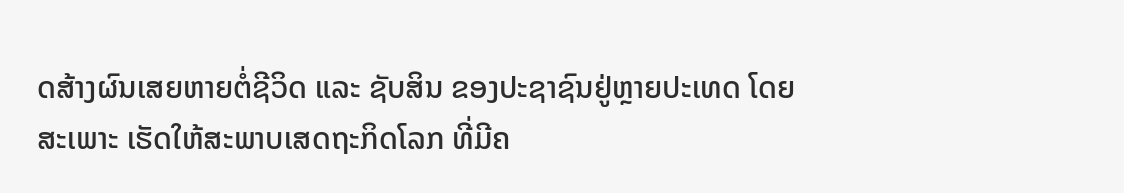ດສ້າງຜົນເສຍຫາຍຕໍ່ຊີວິດ ແລະ ຊັບສິນ ຂອງປະຊາຊົນຢູ່ຫຼາຍປະເທດ ໂດຍສະເພາະ ເຮັດໃຫ້ສະພາບເສດຖະກິດໂລກ ທີ່ມີຄ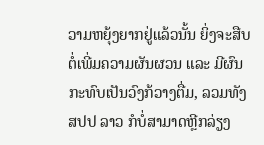ວາມຫຍຸ້ງຍາກຢູ່ແລ້ວນັ້ນ ຍິ່ງຈະສືບຕໍ່ເພີ່ມຄວາມຜັນຜວນ ແລະ ມີຜົນກະທົບເປັນວົງກ້ວາງຕື່ມ, ລວມທັງ ສປປ ລາວ ກໍບໍ່ສາມາດຫຼີກລ່ຽງ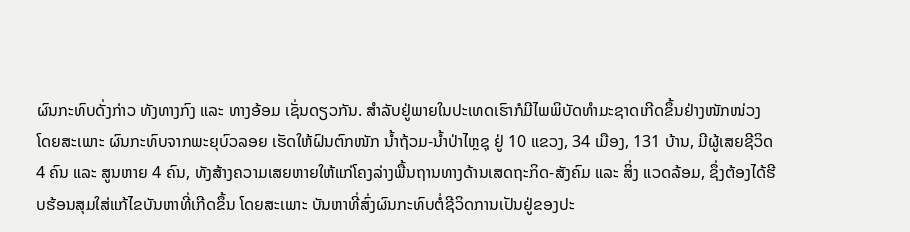ຜົນກະທົບດັ່ງກ່າວ ທັງທາງກົງ ແລະ ທາງອ້ອມ ເຊັ່ນດຽວກັນ. ສຳລັບຢູ່ພາຍໃນປະເທດເຮົາກໍມີໄພພິບັດທຳມະຊາດເກີດຂຶ້ນຢ່າງໜັກໜ່ວງ ໂດຍສະເພາະ ຜົນກະທົບຈາກພະຍຸບົວລອຍ ເຮັດໃຫ້ຝົນຕົກໜັກ ນໍ້າຖ້ວມ-ນໍ້າປ່າໄຫຼຊຸ ຢູ່ 10 ແຂວງ, 34 ເມືອງ, 131 ບ້ານ, ມີຜູ້ເສຍຊີວິດ 4 ຄົນ ແລະ ສູນຫາຍ 4 ຄົນ, ທັງສ້າງຄວາມເສຍຫາຍໃຫ້ແກ່ໂຄງລ່າງພື້ນຖານທາງດ້ານເສດຖະກິດ-ສັງຄົມ ແລະ ສິ່ງ ແວດລ້ອມ, ຊຶ່ງຕ້ອງໄດ້ຮີບຮ້ອນສຸມໃສ່ແກ້ໄຂບັນຫາທີ່ເກີດຂຶ້ນ ໂດຍສະເພາະ ບັນຫາທີ່ສົ່ງຜົນກະທົບຕໍ່ຊີວິດການເປັນຢູ່ຂອງປະ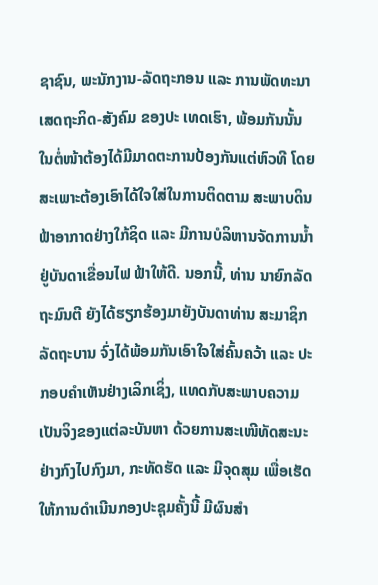ຊາຊົນ, ພະນັກງານ-ລັດຖະກອນ ແລະ ການພັດທະນາເສດຖະກິດ-ສັງຄົມ ຂອງປະ ເທດເຮົາ, ພ້ອມກັນນັ້ນໃນຕໍ່ໜ້າຕ້ອງໄດ້ມີມາດຕະການປ້ອງກັນແຕ່ຫົວທີ ໂດຍສະເພາະຕ້ອງເອົາໄດ້ໃຈໃສ່ໃນການຕິດຕາມ ສະພາບດິນຟ້າອາກາດຢ່າງໃກ້ຊິດ ແລະ ມີການບໍລິຫານຈັດການນໍ້າ ຢູ່ບັນດາເຂື່ອນໄຟ ຟ້າໃຫ້ດີ. ນອກນີ້, ທ່ານ ນາຍົກລັດຖະມົນຕີ ຍັງໄດ້ຮຽກຮ້ອງມາຍັງບັນດາທ່ານ ສະມາຊິກລັດຖະບານ ຈົ່ງໄດ້ພ້ອມກັນເອົາໃຈໃສ່ຄົ້ນຄວ້າ ແລະ ປະກອບຄຳເຫັນຢ່າງເລິກເຊິ່ງ, ແທດກັບສະພາບຄວາມເປັນຈິງຂອງແຕ່ລະບັນຫາ ດ້ວຍການສະເໜີທັດສະນະຢ່າງກົງໄປກົງມາ, ກະທັດຮັດ ແລະ ມີຈຸດສຸມ ເພື່ອເຮັດໃຫ້ການດຳເນີນກອງປະຊຸມຄັ້ງນີ້ ມີຜົນສຳ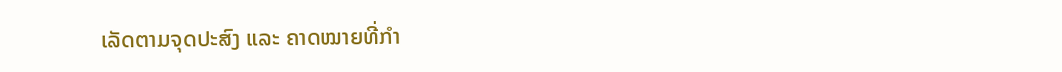ເລັດຕາມຈຸດປະສົງ ແລະ ຄາດໝາຍທີ່ກໍາ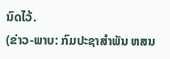ນົດໄວ້.
(ຂ່າວ-ພາບ: ກົມປະຊາສຳພັນ ຫສນ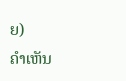ຍ)
ຄໍາເຫັນ